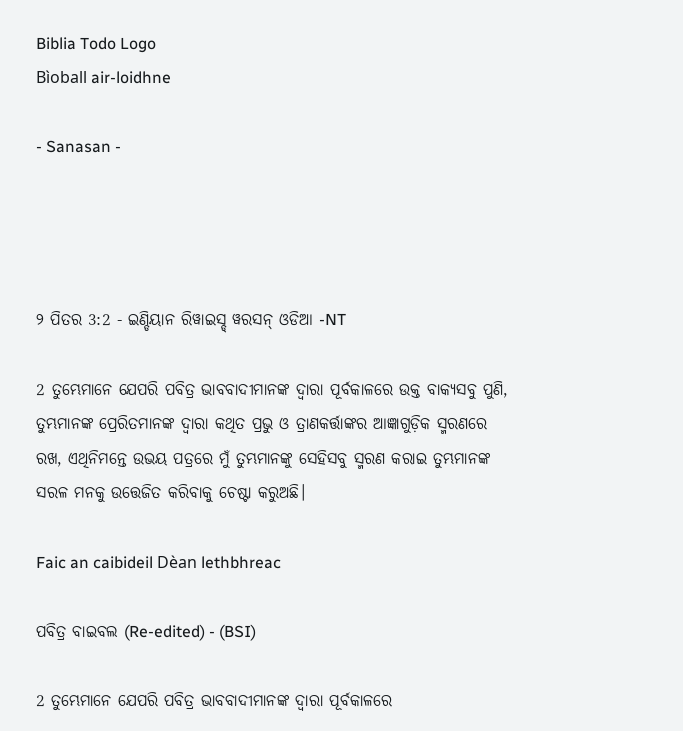Biblia Todo Logo
Bìoball air-loidhne

- Sanasan -




୨ ପିତର 3:2 - ଇଣ୍ଡିୟାନ ରିୱାଇସ୍ଡ୍ ୱରସନ୍ ଓଡିଆ -NT

2 ତୁମ୍ଭେମାନେ ଯେପରି ପବିତ୍ର ଭାବବାଦୀମାନଙ୍କ ଦ୍ୱାରା ପୂର୍ବକାଳରେ ଉକ୍ତ ବାକ୍ୟସବୁ ପୁଣି, ତୁମ୍ଭମାନଙ୍କ ପ୍ରେରିତମାନଙ୍କ ଦ୍ୱାରା କଥିତ ପ୍ରଭୁ ଓ ତ୍ରାଣକର୍ତ୍ତାଙ୍କର ଆଜ୍ଞାଗୁଡ଼ିକ ସ୍ମରଣରେ ରଖ, ଏଥିନିମନ୍ତେ ଉଭୟ ପତ୍ରରେ ମୁଁ ତୁମ୍ଭମାନଙ୍କୁ ସେହିସବୁ ସ୍ମରଣ କରାଇ ତୁମ୍ଭମାନଙ୍କ ସରଳ ମନକୁ ଉତ୍ତେଜିତ କରିବାକୁ ଚେଷ୍ଟା କରୁଅଛି।

Faic an caibideil Dèan lethbhreac

ପବିତ୍ର ବାଇବଲ (Re-edited) - (BSI)

2 ତୁମ୍ଭେମାନେ ଯେପରି ପବିତ୍ର ଭାବବାଦୀମାନଙ୍କ ଦ୍ଵାରା ପୂର୍ବକାଳରେ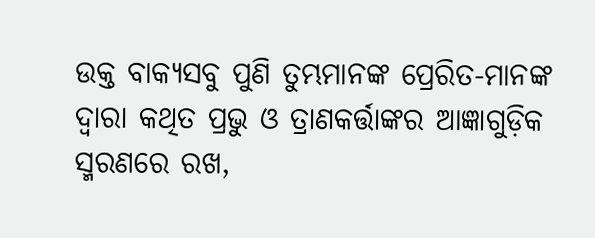ଉକ୍ତ ବାକ୍ୟସବୁ ପୁଣି ତୁମ୍ଭମାନଙ୍କ ପ୍ରେରିତ-ମାନଙ୍କ ଦ୍ଵାରା କଥିତ ପ୍ରଭୁ ଓ ତ୍ରାଣକର୍ତ୍ତାଙ୍କର ଆଜ୍ଞାଗୁଡ଼ିକ ସ୍ମରଣରେ ରଖ,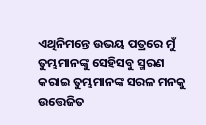ଏଥିନିମନ୍ତେ ଉଭୟ ପତ୍ରରେ ମୁଁ ତୁମ୍ଭମାନଙ୍କୁ ସେହିସବୁ ସ୍ମରଣ କରାଇ ତୁମ୍ଭମାନଙ୍କ ସରଳ ମନକୁ ଉତ୍ତେଜିତ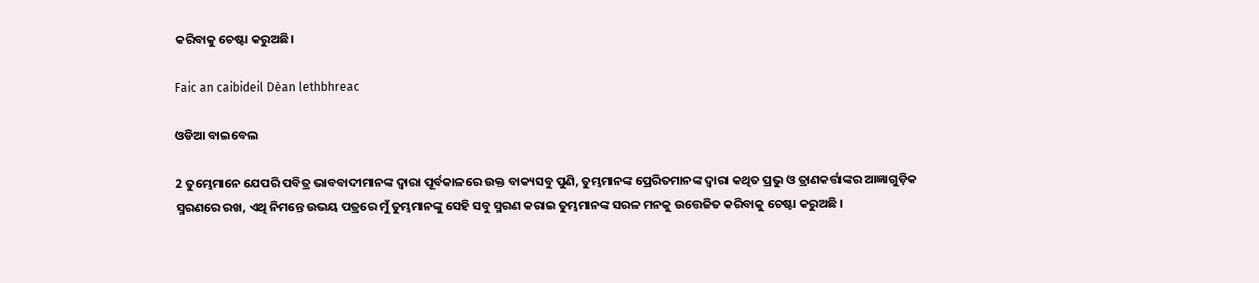କରିବାକୁ ଚେଷ୍ଟା କରୁଅଛି।

Faic an caibideil Dèan lethbhreac

ଓଡିଆ ବାଇବେଲ

2 ତୁମ୍ଭେମାନେ ଯେପରି ପବିତ୍ର ଭାବବାଦୀମାନଙ୍କ ଦ୍ୱାରା ପୂର୍ବକାଳରେ ଉକ୍ତ ବାକ୍ୟସବୁ ପୁଣି, ତୁମ୍ଭମାନଙ୍କ ପ୍ରେରିତମାନଙ୍କ ଦ୍ୱାରା କଥିତ ପ୍ରଭୁ ଓ ତ୍ରାଣକର୍ତ୍ତାଙ୍କର ଆଜ୍ଞାଗୁଡ଼ିକ ସ୍ମରଣରେ ରଖ, ଏଥି ନିମନ୍ତେ ଉଭୟ ପତ୍ରରେ ମୁଁ ତୁମ୍ଭମାନଙ୍କୁ ସେହି ସବୁ ସ୍ମରଣ କରାଇ ତୁମ୍ଭମାନଙ୍କ ସରଳ ମନକୁ ଉତ୍ତେଜିତ କରିବାକୁ ଚେଷ୍ଟା କରୁଅଛି ।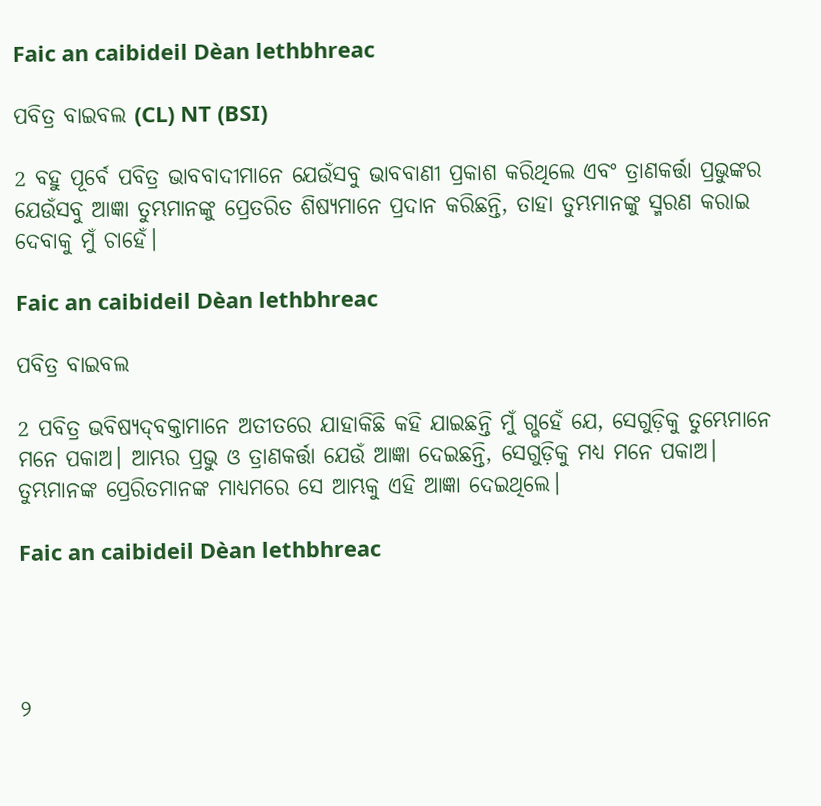Faic an caibideil Dèan lethbhreac

ପବିତ୍ର ବାଇବଲ (CL) NT (BSI)

2 ବହୁ ପୂର୍ବେ ପବିତ୍ର ଭାବବାଦୀମାନେ ଯେଉଁସବୁ ଭାବବାଣୀ ପ୍ରକାଶ କରିଥିଲେ ଏବଂ ତ୍ରାଣକର୍ତ୍ତା ପ୍ରଭୁଙ୍କର ଯେଉଁସବୁ ଆଜ୍ଞା ତୁମ୍ଭମାନଙ୍କୁ ପ୍ରେତରିତ ଶିଷ୍ୟମାନେ ପ୍ରଦାନ କରିଛନ୍ତି, ତାହା ତୁମ୍ଭମାନଙ୍କୁ ସ୍ମରଣ କରାଇ ଦେବାକୁ ମୁଁ ଚାହେଁ।

Faic an caibideil Dèan lethbhreac

ପବିତ୍ର ବାଇବଲ

2 ପବିତ୍ର ଭବିଷ୍ୟ‌‌ଦ୍‌‌‌‌ବକ୍ତାମାନେ ଅତୀତରେ ଯାହାକିଛି କହି ଯାଇଛନ୍ତି ମୁଁ ଗ୍ଭହେଁ ଯେ, ସେଗୁଡ଼ିକୁ ତୁମ୍ଭେମାନେ ମନେ ପକାଅ। ଆମ୍ଭର ପ୍ରଭୁ ଓ ତ୍ରାଣକର୍ତ୍ତା ଯେଉଁ ଆଜ୍ଞା ଦେଇଛନ୍ତି, ସେଗୁଡ଼ିକୁ ମଧ୍ୟ ମନେ ପକାଅ। ତୁମ୍ଭମାନଙ୍କ ପ୍ରେରିତମାନଙ୍କ ମାଧ୍ୟମରେ ସେ ଆମ୍ଭକୁ ଏହି ଆଜ୍ଞା ଦେଇଥିଲେ।

Faic an caibideil Dèan lethbhreac




୨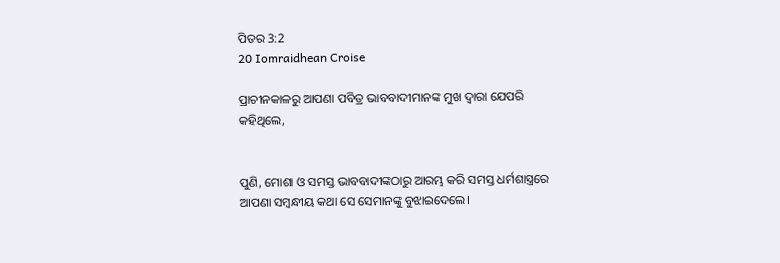ପିତର 3:2
20 Iomraidhean Croise

ପ୍ରାଚୀନକାଳରୁ ଆପଣା ପବିତ୍ର ଭାବବାଦୀମାନଙ୍କ ମୁଖ ଦ୍ୱାରା ଯେପରି କହିଥିଲେ,


ପୁଣି, ମୋଶା ଓ ସମସ୍ତ ଭାବବାଦୀଙ୍କଠାରୁ ଆରମ୍ଭ କରି ସମସ୍ତ ଧର୍ମଶାସ୍ତ୍ରରେ ଆପଣା ସମ୍ବନ୍ଧୀୟ କଥା ସେ ସେମାନଙ୍କୁ ବୁଝାଇଦେଲେ।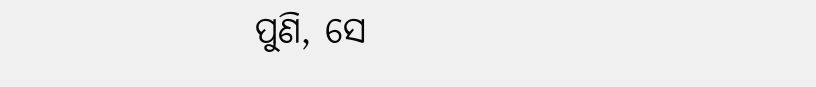ପୁଣି, ସେ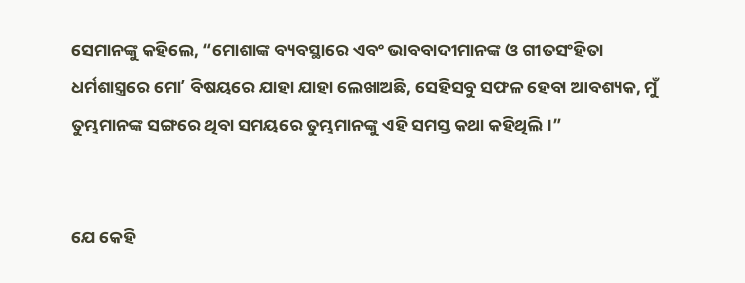ସେମାନଙ୍କୁ କହିଲେ, “ମୋଶାଙ୍କ ବ୍ୟବସ୍ଥାରେ ଏବଂ ଭାବବାଦୀମାନଙ୍କ ଓ ଗୀତସଂହିତା ଧର୍ମଶାସ୍ତ୍ରରେ ମୋʼ ବିଷୟରେ ଯାହା ଯାହା ଲେଖାଅଛି, ସେହିସବୁ ସଫଳ ହେବା ଆବଶ୍ୟକ, ମୁଁ ତୁମ୍ଭମାନଙ୍କ ସଙ୍ଗରେ ଥିବା ସମୟରେ ତୁମ୍ଭମାନଙ୍କୁ ଏହି ସମସ୍ତ କଥା କହିଥିଲି।”


ଯେ କେହି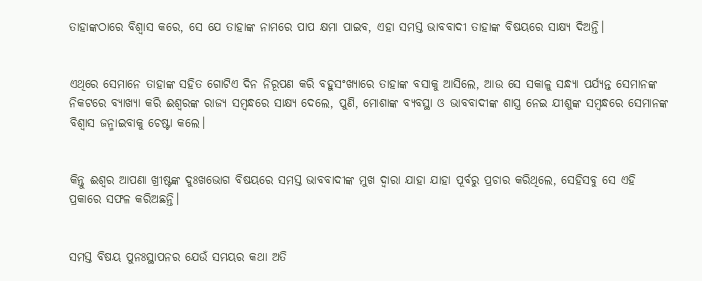ତାହାଙ୍କଠାରେ ବିଶ୍ୱାସ କରେ, ସେ ଯେ ତାହାଙ୍କ ନାମରେ ପାପ କ୍ଷମା ପାଇବ, ଏହା ସମସ୍ତ ଭାବବାଦୀ ତାହାଙ୍କ ବିଷୟରେ ସାକ୍ଷ୍ୟ ଦିଅନ୍ତି।


ଏଥିରେ ସେମାନେ ତାହାଙ୍କ ସହିତ ଗୋଟିଏ ଦିନ ନିରୂପଣ କରି ବହୁସଂଖ୍ୟାରେ ତାହାଙ୍କ ବସାକୁ ଆସିଲେ, ଆଉ ସେ ସକାଳୁ ସନ୍ଧ୍ୟା ପର୍ଯ୍ୟନ୍ତ ସେମାନଙ୍କ ନିକଟରେ ବ୍ୟାଖ୍ୟା କରି ଈଶ୍ବରଙ୍କ ରାଜ୍ୟ ସମ୍ବନ୍ଧରେ ସାକ୍ଷ୍ୟ ଦେଲେ, ପୁଣି, ମୋଶାଙ୍କ ବ୍ୟବସ୍ଥା ଓ ଭାବବାଦୀଙ୍କ ଶାସ୍ତ୍ର ନେଇ ଯୀଶୁଙ୍କ ସମ୍ବନ୍ଧରେ ସେମାନଙ୍କ ବିଶ୍ୱାସ ଜନ୍ମାଇବାକୁ ଚେଷ୍ଟା କଲେ।


କିନ୍ତୁ ଈଶ୍ବର ଆପଣା ଖ୍ରୀଷ୍ଟଙ୍କ ଦୁଃଖଭୋଗ ବିଷୟରେ ସମସ୍ତ ଭାବବାଦୀଙ୍କ ମୁଖ ଦ୍ୱାରା ଯାହା ଯାହା ପୂର୍ବରୁ ପ୍ରଚାର କରିଥିଲେ, ସେହିସବୁ ସେ ଏହି ପ୍ରକାରେ ସଫଳ କରିଅଛନ୍ତି।


ସମସ୍ତ ବିଷୟ ପୁନଃସ୍ଥାପନର ଯେଉଁ ସମୟର କଥା ଅତି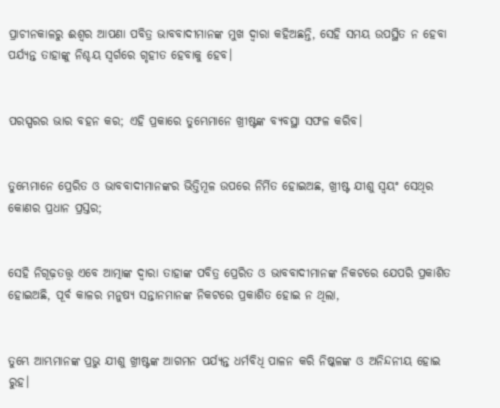ପ୍ରାଚୀନକାଳରୁ ଈଶ୍ବର ଆପଣା ପବିତ୍ର ଭାବବାଦୀମାନଙ୍କ ମୁଖ ଦ୍ୱାରା କହିଅଛନ୍ତି, ସେହି ସମୟ ଉପସ୍ଥିତ ନ ହେବା ପର୍ଯ୍ୟନ୍ତ ତାହାଙ୍କୁ ନିଶ୍ଚୟ ସ୍ୱର୍ଗରେ ଗୃହୀତ ହେବାକୁ ହେବ।


ପରସ୍ପରର ଭାର ବହନ କର; ଏହି ପ୍ରକାରେ ତୁମ୍ଭେମାନେ ଖ୍ରୀଷ୍ଟଙ୍କ ବ୍ୟବସ୍ଥା ସଫଳ କରିବ।


ତୁମ୍ଭେମାନେ ପ୍ରେରିତ ଓ ଭାବବାଦୀମାନଙ୍କର ଭିତ୍ତିମୂଳ ଉପରେ ନିର୍ମିତ ହୋଇଅଛ, ଖ୍ରୀଷ୍ଟ ଯୀଶୁ ସ୍ୱୟଂ ସେଥିର କୋଣର ପ୍ରଧାନ ପ୍ରସ୍ତର;


ସେହି ନିଗୂଢ଼ତତ୍ତ୍ୱ ଏବେ ଆତ୍ମାଙ୍କ ଦ୍ୱାରା ତାହାଙ୍କ ପବିତ୍ର ପ୍ରେରିତ ଓ ଭାବବାଦୀମାନଙ୍କ ନିକଟରେ ଯେପରି ପ୍ରକାଶିତ ହୋଇଅଛି, ପୂର୍ବ କାଳର ମନୁଷ୍ୟ ସନ୍ତାନମାନଙ୍କ ନିକଟରେ ପ୍ରକାଶିତ ହୋଇ ନ ଥିଲା,


ତୁମ୍ଭେ ଆମ୍ଭମାନଙ୍କ ପ୍ରଭୁ ଯୀଶୁ ଖ୍ରୀଷ୍ଟଙ୍କ ଆଗମନ ପର୍ଯ୍ୟନ୍ତ ଧର୍ମବିଧି ପାଳନ କରି ନିଷ୍କଳଙ୍କ ଓ ଅନିନ୍ଦନୀୟ ହୋଇ ରୁହ।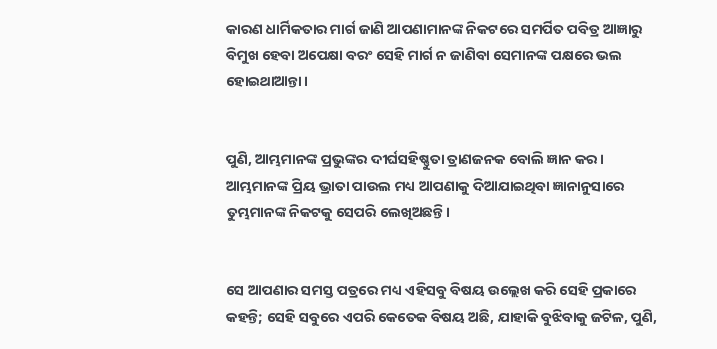କାରଣ ଧାର୍ମିକତାର ମାର୍ଗ ଜାଣି ଆପଣାମାନଙ୍କ ନିକଟରେ ସମର୍ପିତ ପବିତ୍ର ଆଜ୍ଞାରୁ ବିମୁଖ ହେବା ଅପେକ୍ଷା ବରଂ ସେହି ମାର୍ଗ ନ ଜାଣିବା ସେମାନଙ୍କ ପକ୍ଷରେ ଭଲ ହୋଇଥାଆନ୍ତା।


ପୁଣି, ଆମ୍ଭମାନଙ୍କ ପ୍ରଭୁଙ୍କର ଦୀର୍ଘସହିଷ୍ଣୁତା ତ୍ରାଣଜନକ ବୋଲି ଜ୍ଞାନ କର। ଆମ୍ଭମାନଙ୍କ ପ୍ରିୟ ଭ୍ରାତା ପାଉଲ ମଧ୍ୟ ଆପଣାକୁ ଦିଆଯାଇଥିବା ଜ୍ଞାନାନୁସାରେ ତୁମ୍ଭମାନଙ୍କ ନିକଟକୁ ସେପରି ଲେଖିଅଛନ୍ତି।


ସେ ଆପଣାର ସମସ୍ତ ପତ୍ରରେ ମଧ୍ୟ ଏହିସବୁ ବିଷୟ ଉଲ୍ଲେଖ କରି ସେହି ପ୍ରକାରେ କହନ୍ତି; ସେହି ସବୁରେ ଏପରି କେତେକ ବିଷୟ ଅଛି, ଯାହାକି ବୁଝିବାକୁ ଜଟିଳ, ପୁଣି,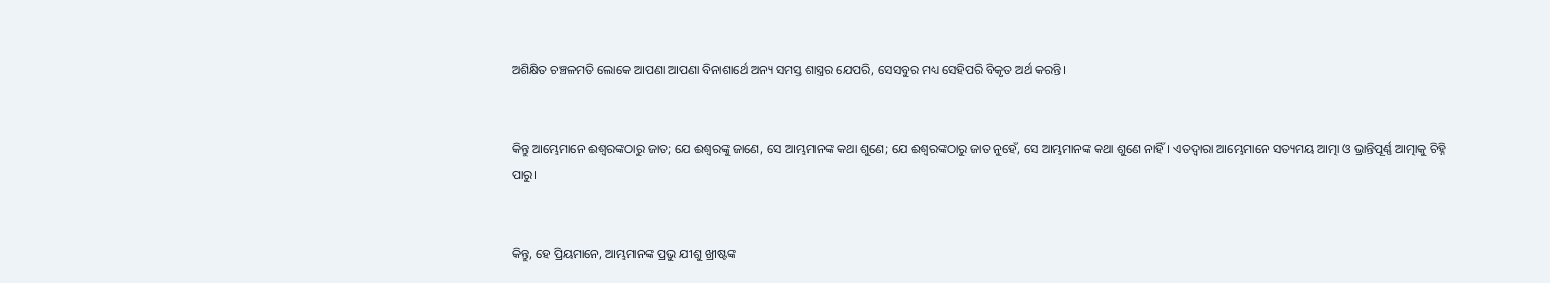ଅଶିକ୍ଷିତ ଚଞ୍ଚଳମତି ଲୋକେ ଆପଣା ଆପଣା ବିନାଶାର୍ଥେ ଅନ୍ୟ ସମସ୍ତ ଶାସ୍ତ୍ରର ଯେପରି, ସେସବୁର ମଧ୍ୟ ସେହିପରି ବିକୃତ ଅର୍ଥ କରନ୍ତି।


କିନ୍ତୁ ଆମ୍ଭେମାନେ ଈଶ୍ବରଙ୍କଠାରୁ ଜାତ; ଯେ ଈଶ୍ବରଙ୍କୁ ଜାଣେ, ସେ ଆମ୍ଭମାନଙ୍କ କଥା ଶୁଣେ; ଯେ ଈଶ୍ବରଙ୍କଠାରୁ ଜାତ ନୁହେଁ, ସେ ଆମ୍ଭମାନଙ୍କ କଥା ଶୁଣେ ନାହିଁ। ଏତଦ୍ଵାରା ଆମ୍ଭେମାନେ ସତ୍ୟମୟ ଆତ୍ମା ଓ ଭ୍ରାନ୍ତିପୂର୍ଣ୍ଣ ଆତ୍ମାକୁ ଚିହ୍ନି ପାରୁ।


କିନ୍ତୁ, ହେ ପ୍ରିୟମାନେ, ଆମ୍ଭମାନଙ୍କ ପ୍ରଭୁ ଯୀଶୁ ଖ୍ରୀଷ୍ଟଙ୍କ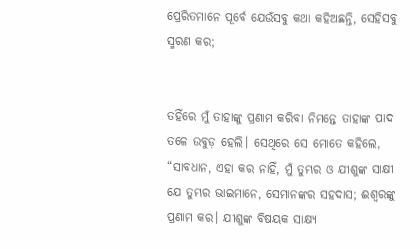ପ୍ରେରିତମାନେ ପୂର୍ବେ ଯେଉଁସବୁ କଥା କହିଅଛନ୍ତି, ସେହିସବୁ ସ୍ମରଣ କର;


ତହିଁରେ ମୁଁ ତାହାଙ୍କୁ ପ୍ରଣାମ କରିବା ନିମନ୍ତେ ତାହାଙ୍କ ପାଦ ତଳେ ଉବୁଡ଼ ହେଲି। ସେଥିରେ ସେ ମୋତେ କହିଲେ, “ସାବଧାନ, ଏହା କର ନାହିଁ, ମୁଁ ତୁମ୍ଭର ଓ ଯୀଶୁଙ୍କ ସାକ୍ଷୀ ଯେ ତୁମ୍ଭର ଭାଇମାନେ, ସେମାନଙ୍କର ସହଦାସ; ଈଶ୍ବରଙ୍କୁ ପ୍ରଣାମ କର। ଯୀଶୁଙ୍କ ବିଷୟକ ସାକ୍ଷ୍ୟ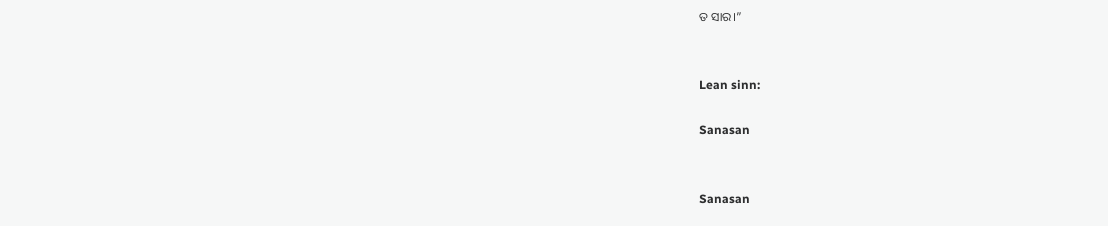ତ ସାର।”


Lean sinn:

Sanasan


Sanasan